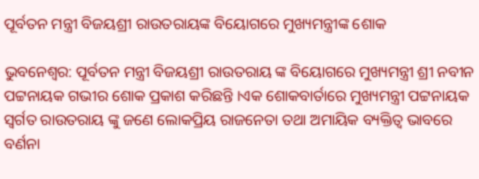ପୂର୍ବତନ ମନ୍ତ୍ରୀ ବିଜୟଶ୍ରୀ ରାଉତରାୟଙ୍କ ବିୟୋଗରେ ମୁଖ୍ୟମନ୍ତ୍ରୀଙ୍କ ଶୋକ

ଭୁବନେଶ୍ବର: ପୂର୍ବତନ ମନ୍ତ୍ରୀ ବିଜୟଶ୍ରୀ ରାଉତରାୟ ଙ୍କ ବିୟୋଗରେ ମୁଖ୍ୟମନ୍ତ୍ରୀ ଶ୍ରୀ ନବୀନ ପଟ୍ଟନାୟକ ଗଭୀର ଶୋକ ପ୍ରକାଶ କରିଛନ୍ତି ।ଏକ ଶୋକବାର୍ତାରେ ମୁଖ୍ୟମନ୍ତ୍ରୀ ପଟ୍ଟନାୟକ ସ୍ବର୍ଗତ ରାଉତରାୟ ଙ୍କୁ ଜଣେ ଲୋକପ୍ରିୟ ରାଜନେତା ତଥା ଅମାୟିକ ବ୍ୟକ୍ତିତ୍ବ ଭାବରେ ବର୍ଣନା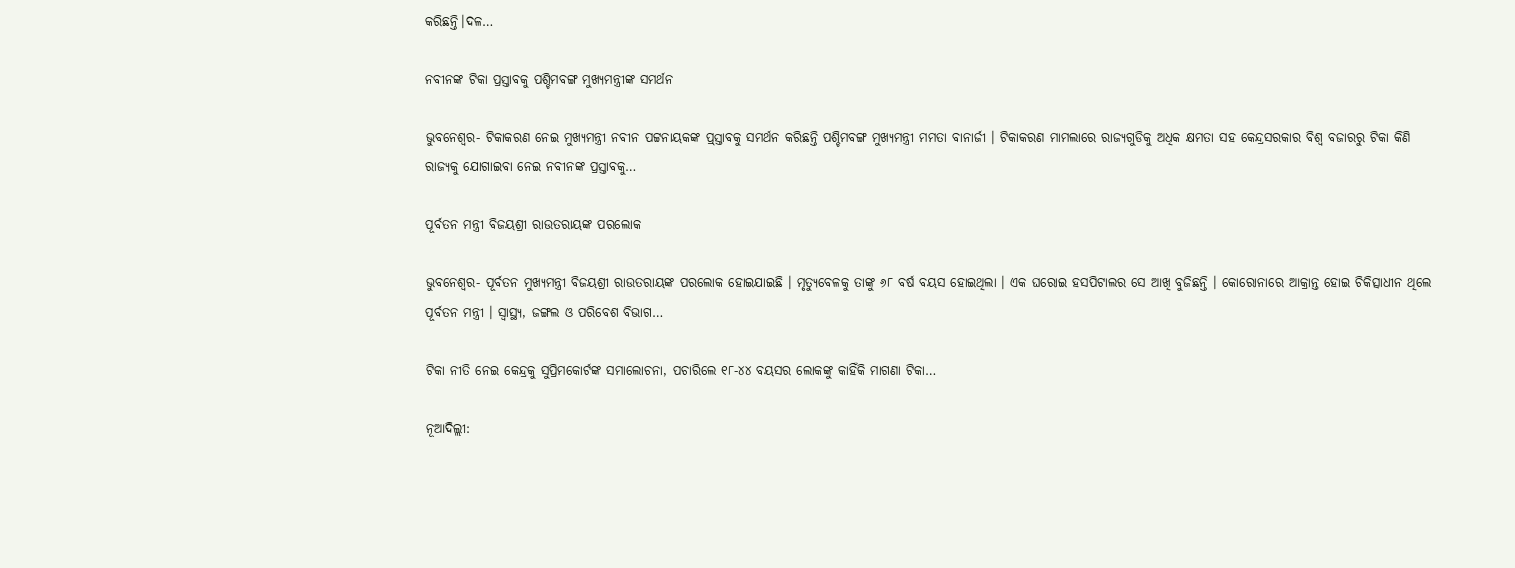କରିଛନ୍ତି।ଦଳ…

ନବୀନଙ୍କ ଟିକା ପ୍ରସ୍ତାବକୁ ପଶ୍ଚିମବଙ୍ଗ ମୁଖ୍ୟମନ୍ତ୍ରୀଙ୍କ ସମର୍ଥନ

ଭୁବନେଶ୍ୱର- ଟିକାକରଣ ନେଇ ମୁଖ୍ୟମନ୍ତ୍ରୀ ନବୀନ ପଟ୍ଟନାୟକଙ୍କ ପ୍ର୍‌ସ୍ତାବକୁ ସମର୍ଥନ କରିଛନ୍ତି ପଶ୍ଚିମବଙ୍ଗ ମୁଖ୍ୟମନ୍ତ୍ରୀ ମମତା ବାନାର୍ଜୀ । ଟିକାକରଣ ମାମଲାରେ ରାଜ୍ୟଗୁଡିକୁ ଅଧିକ କ୍ଷମତା ସହ କେନ୍ଦ୍ରସରକାର ବିଶ୍ୱ ବଜାରରୁ ଟିକା କିଣି ରାଜ୍ୟକୁ ଯୋଗାଇବା ନେଇ ନବୀନଙ୍କ ପ୍ରସ୍ତାବକୁ…

ପୂର୍ବତନ ମନ୍ତ୍ରୀ ବିଜୟଶ୍ରୀ ରାଉତରାୟଙ୍କ ପରଲୋକ

ଭୁବନେଶ୍ୱର- ପୂର୍ବତନ ମୁଖ୍ୟମନ୍ତ୍ରୀ ବିଜୟଶ୍ରୀ ରାଉତରାୟଙ୍କ ପରଲୋକ ହୋଇଯାଇଛି । ମୃତ୍ୟୁବେଳକୁ ତାଙ୍କୁ ୬୮ ବର୍ଷ ବୟସ ହୋଇଥିଲା । ଏକ ଘରୋଇ ହସପିଟାଲର ସେ ଆଖି ବୁଜିଛନ୍ତି । କୋରୋନାରେ ଆକ୍ରାନ୍ତ ହୋଇ ଚିକିତ୍ସାଧୀନ ଥିଲେ ପୂର୍ବତନ ମନ୍ତ୍ରୀ । ସ୍ୱାସ୍ଥ୍ୟ, ଜଙ୍ଗଲ ଓ ପରିବେଶ ବିଭାଗ…

ଟିକା ନୀତି ନେଇ କେନ୍ଦ୍ରକୁ ସୁପ୍ରିମକୋର୍ଟଙ୍କ ସମାଲୋଚନା, ପଚାରିଲେ ୧୮-୪୪ ବୟସର ଲୋକଙ୍କୁ କାହିଁକି ମାଗଣା ଟିକା…

ନୂଆଦିଲ୍ଲୀ: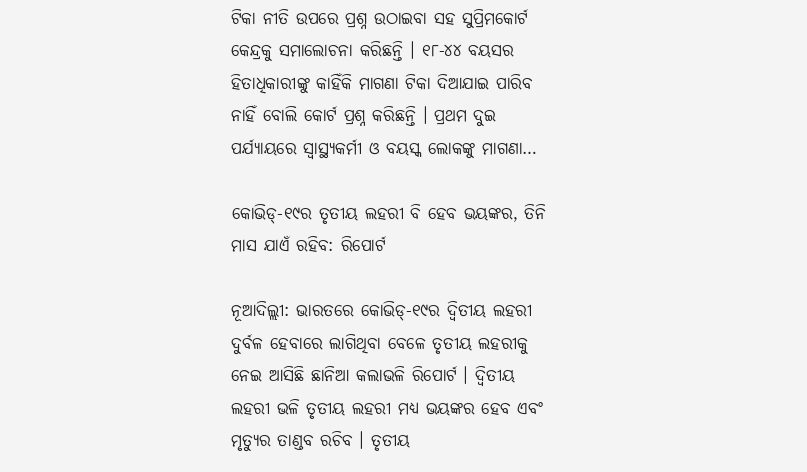ଟିକା ନୀତି ଉପରେ ପ୍ରଶ୍ନ ଉଠାଇବା ସହ ସୁପ୍ରିମକୋର୍ଟ କେନ୍ଦ୍ରକୁ ସମାଲୋଚନା କରିଛନ୍ତି । ୧୮-୪୪ ବୟସର ହିତାଧିକାରୀଙ୍କୁ କାହିଁକି ମାଗଣା ଟିକା ଦିଆଯାଇ ପାରିବ ନାହିଁ ବୋଲି କୋର୍ଟ ପ୍ରଶ୍ନ କରିଛନ୍ତି । ପ୍ରଥମ ଦୁଇ ପର୍ଯ୍ୟାୟରେ ସ୍ୱାସ୍ଥ୍ୟକର୍ମୀ ଓ ବୟସ୍କ ଲୋକଙ୍କୁ ମାଗଣା…

କୋଭିଡ୍‌-୧୯ର ତୃତୀୟ ଲହରୀ ବି ହେବ ଭୟଙ୍କର, ତିନି ମାସ ଯାଏଁ ରହିବ: ରିପୋର୍ଟ

ନୂଆଦିଲ୍ଲୀ: ଭାରତରେ କୋଭିଡ୍‌-୧୯ର ଦ୍ୱିତୀୟ ଲହରୀ ଦୁର୍ବଳ ହେବାରେ ଲାଗିଥିବା ବେଳେ ତୃତୀୟ ଲହରୀକୁ ନେଇ ଆସିଛି ଛାନିଆ କଲାଭଳି ରିପୋର୍ଟ । ଦ୍ୱିତୀୟ ଲହରୀ ଭଳି ତୃତୀୟ ଲହରୀ ମଧ୍ୟ ଭୟଙ୍କର ହେବ ଏବଂ ମୃତ୍ୟୁର ତାଣ୍ଡବ ରଚିବ । ତୃତୀୟ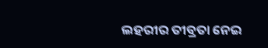ଲହରୀର ତୀବ୍ରତା ନେଇ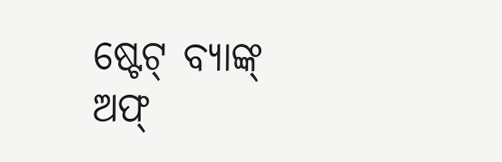ଷ୍ଟେଟ୍ ବ୍ୟାଙ୍କ୍ ଅଫ୍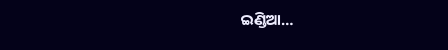ଇଣ୍ଡିଆ…